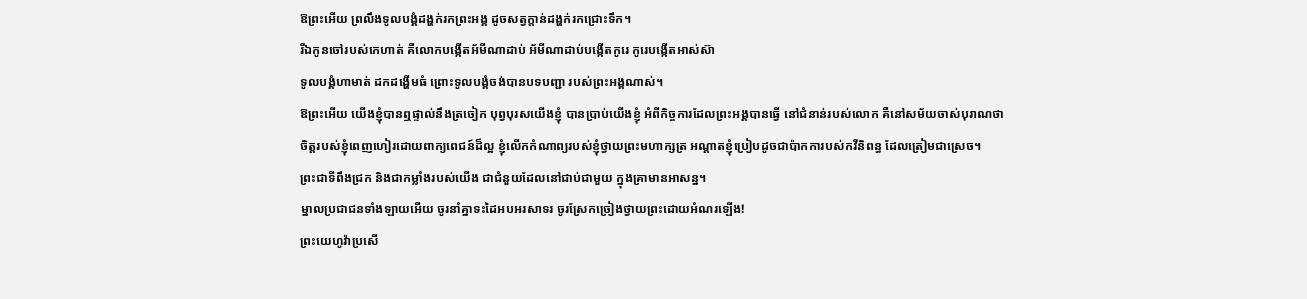ឱព្រះអើយ ព្រលឹងទូលបង្គំដង្ហក់រកព្រះអង្គ ដូចសត្វក្តាន់ដង្ហក់រកជ្រោះទឹក។
រីឯកូនចៅរបស់កេហាត់ គឺលោកបង្កើតអ័មីណាដាប់ អ័មីណាដាប់បង្កើតកូរេ កូរេបង្កើតអាស់ស៊ា
ទូលបង្គំហាមាត់ ដកដង្ហើមធំ ព្រោះទូលបង្គំចង់បានបទបញ្ជា របស់ព្រះអង្គណាស់។
ឱព្រះអើយ យើងខ្ញុំបានឮផ្ទាល់នឹងត្រចៀក បុព្វបុរសយើងខ្ញុំ បានប្រាប់យើងខ្ញុំ អំពីកិច្ចការដែលព្រះអង្គបានធ្វើ នៅជំនាន់របស់លោក គឺនៅសម័យចាស់បុរាណថា
ចិត្តរបស់ខ្ញុំពេញហៀរដោយពាក្យពេជន៍ដ៏ល្អ ខ្ញុំលើកកំណាព្យរបស់ខ្ញុំថ្វាយព្រះមហាក្សត្រ អណ្ដាតខ្ញុំប្រៀបដូចជាប៉ាកការបស់កវីនិពន្ធ ដែលត្រៀមជាស្រេច។
ព្រះជាទីពឹងជ្រក និងជាកម្លាំងរបស់យើង ជាជំនួយដែលនៅជាប់ជាមួយ ក្នុងគ្រាមានអាសន្ន។
ម្នាលប្រជាជនទាំងឡាយអើយ ចូរនាំគ្នាទះដៃអបអរសាទរ ចូរស្រែកច្រៀងថ្វាយព្រះដោយអំណរឡើង!
ព្រះយេហូវ៉ាប្រសើ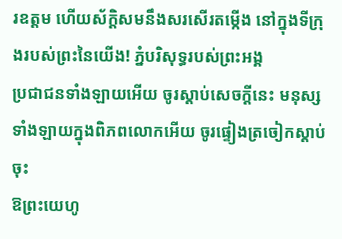រឧត្តម ហើយស័ក្ដិសមនឹងសរសើរតម្កើង នៅក្នុងទីក្រុងរបស់ព្រះនៃយើង! ភ្នំបរិសុទ្ធរបស់ព្រះអង្គ
ប្រជាជនទាំងឡាយអើយ ចូរស្តាប់សេចក្ដីនេះ មនុស្សទាំងឡាយក្នុងពិភពលោកអើយ ចូរផ្ទៀងត្រចៀកស្តាប់ចុះ
ឱព្រះយេហូ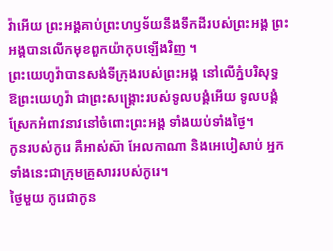វ៉ាអើយ ព្រះអង្គគាប់ព្រះហឫទ័យនឹងទឹកដីរបស់ព្រះអង្គ ព្រះអង្គបានលើកមុខពួកយ៉ាកុបឡើងវិញ ។
ព្រះយេហូវ៉ាបានសង់ទីក្រុងរបស់ព្រះអង្គ នៅលើភ្នំបរិសុទ្ធ
ឱព្រះយេហូវ៉ា ជាព្រះសង្គ្រោះរបស់ទូលបង្គំអើយ ទូលបង្គំស្រែកអំពាវនាវនៅចំពោះព្រះអង្គ ទាំងយប់ទាំងថ្ងៃ។
កូនរបស់កូរេ គឺអាស់ស៊ា អែលកាណា និងអេបៀសាប់ អ្នកទាំងនេះជាក្រុមគ្រួសាររបស់កូរេ។
ថ្ងៃមួយ កូរេជាកូន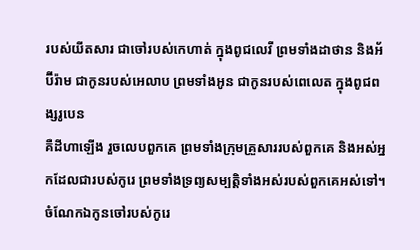របស់យីតសារ ជាចៅរបស់កេហាត់ ក្នុងពូជលេវី ព្រមទាំងដាថាន និងអ័ប៊ីរ៉ាម ជាកូនរបស់អេលាប ព្រមទាំងអូន ជាកូនរបស់ពេលេត ក្នុងពូជពង្សរូបេន
គឺដីហាឡើង រួចលេបពួកគេ ព្រមទាំងក្រុមគ្រួសាររបស់ពួកគេ និងអស់អ្នកដែលជារបស់កូរេ ព្រមទាំងទ្រព្យសម្បត្តិទាំងអស់របស់ពួកគេអស់ទៅ។
ចំណែកឯកូនចៅរបស់កូរេ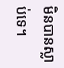មិនបានស្លាប់ទេ។